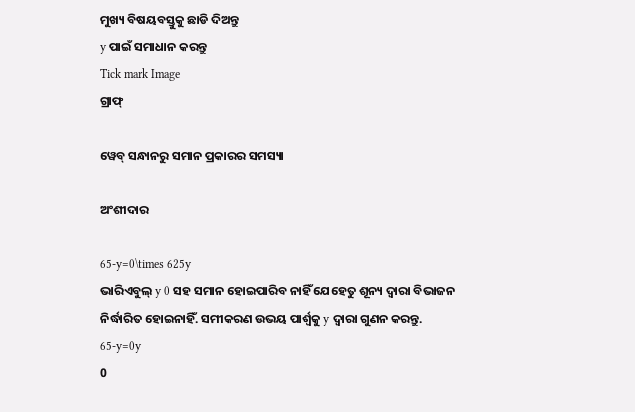ମୁଖ୍ୟ ବିଷୟବସ୍ତୁକୁ ଛାଡି ଦିଅନ୍ତୁ
y ପାଇଁ ସମାଧାନ କରନ୍ତୁ
Tick mark Image
ଗ୍ରାଫ୍

ୱେବ୍ ସନ୍ଧାନରୁ ସମାନ ପ୍ରକାରର ସମସ୍ୟା

ଅଂଶୀଦାର

65-y=0\times 625y
ଭାରିଏବୁଲ୍‌ y 0 ସହ ସମାନ ହୋଇପାରିବ ନାହିଁ ଯେହେତୁ ଶୂନ୍ୟ ଦ୍ୱାରା ବିଭାଜନ ନିର୍ଦ୍ଧାରିତ ହୋଇନାହିଁ. ସମୀକରଣ ଉଭୟ ପାର୍ଶ୍ୱକୁ y ଦ୍ୱାରା ଗୁଣନ କରନ୍ତୁ.
65-y=0y
0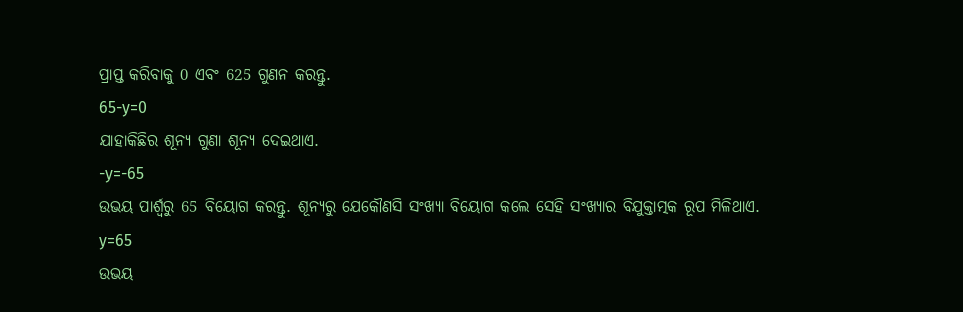ପ୍ରାପ୍ତ କରିବାକୁ 0 ଏବଂ 625 ଗୁଣନ କରନ୍ତୁ.
65-y=0
ଯାହାକିଛିର ଶୂନ୍ୟ ଗୁଣା ଶୂନ୍ୟ ଦେଇଥାଏ.
-y=-65
ଉଭୟ ପାର୍ଶ୍ୱରୁ 65 ବିୟୋଗ କରନ୍ତୁ. ଶୂନ୍ୟରୁ ଯେକୌଣସି ସଂଖ୍ୟା ବିୟୋଗ କଲେ ସେହି ସଂଖ୍ୟାର ବିଯୁକ୍ତାତ୍ମକ ରୂପ ମିଳିଥାଏ.
y=65
ଉଭୟ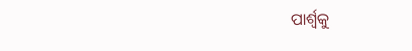ପାର୍ଶ୍ୱକୁ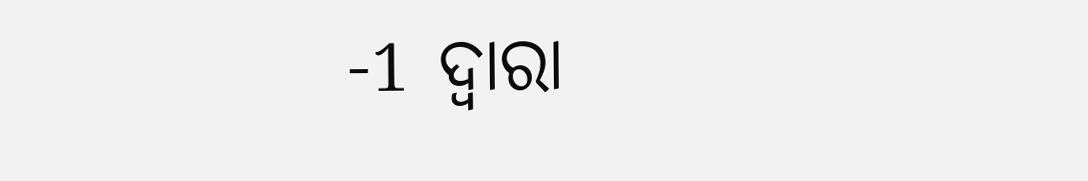-1 ଦ୍ୱାରା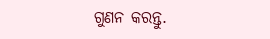ଗୁଣନ କରନ୍ତୁ.